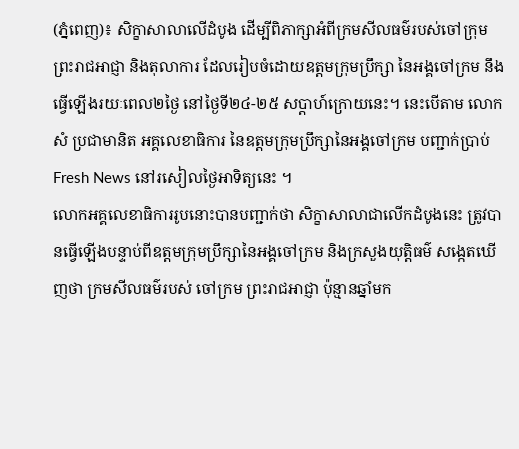(ភ្នំពេញ)៖ សិក្ខាសាលាលើដំបូង ដើម្បីពិភាក្សាអំពីក្រមសីលធម៌របស់ចៅក្រុម ព្រះរាជអាជ្ញា និងតុលាការ ដែលរៀបចំដោយឧត្តមក្រុមប្រឹក្សា នៃអង្គចៅក្រម នឹងធ្វើឡើងរយៈពេល២ថ្ងៃ នៅថ្ងៃទី២៤-២៥ សប្តាហ៍ក្រោយនេះ។ នេះបើតាម លោក សំ ប្រជាមានិត អគ្គលេខាធិការ នៃឧត្តមក្រុមប្រឹក្សានៃអង្គចៅក្រម បញ្ជាក់ប្រាប់ Fresh News នៅរសៀលថ្ងៃអាទិត្យនេះ ។
លោកអគ្គលេខាធិការរូបនោះបានបញ្ជាក់ថា សិក្ខាសាលាជាលើកដំបូងនេះ ត្រូវបានធ្វើឡើងបន្ទាប់ពីឧត្តមក្រុមប្រឹក្សានៃអង្គចៅក្រម និងក្រសួងយុត្តិធម៌ សង្កេតឃើញថា ក្រមសីលធម៌របស់ ចៅក្រម ព្រះរាជអាជ្ញា ប៉ុន្មានឆ្នាំមក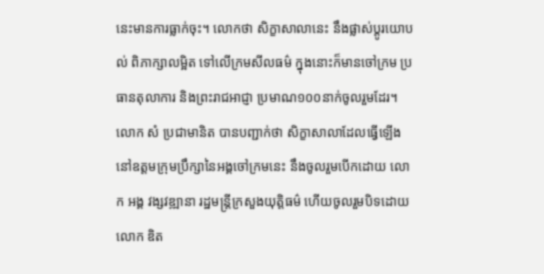នេះមានការធ្លាក់ចុះ។ លោកថា សិក្ខាសាលានេះ នឹងផ្លាស់ប្តូរយោបល់ ពិភាក្សាលម្អិត ទៅលើក្រមសីលធម៌ ក្នុងនោះក៏មានចៅក្រម ប្រធានតុលាការ និងព្រះរាជអាជ្ញា ប្រមាណ១០០នាក់ចូលរួមដែរ។
លោក សំ ប្រជាមានិត បានបញ្ជាក់ថា សិក្ខាសាលាដែលធ្វើឡើងនៅឧត្តមក្រុមប្រឹក្សានៃអង្គចៅក្រមនេះ នឹងចូលរួមបើកដោយ លោក អង្គ វង្សវឌ្ឍានា រដ្ឋមន្រ្តីក្រសួងយុត្តិធម៌ ហើយចូលរួមបិទដោយ លោក ឌិត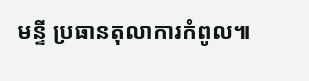មន្ទី ប្រធានតុលាការកំពូល៕